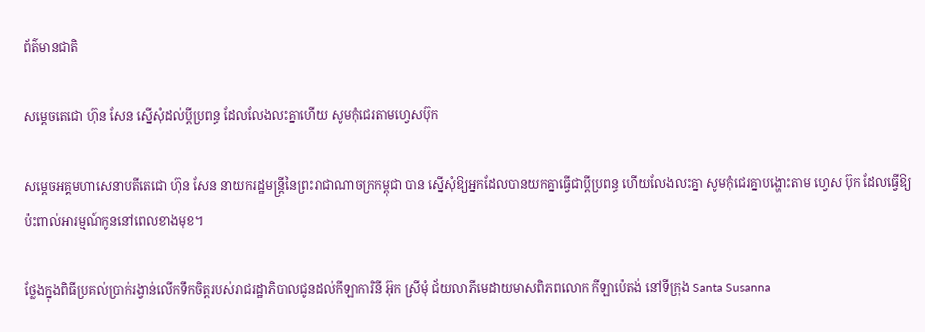ព័ត៌មានជាតិ

សម្តេចតេជោ ហ៊ុន សែន ស្នើសុំដល់ប្ដីប្រពន្ធ ដែលលែងលះគ្នាហើយ សូមកុំជេរតាមហ្វេសប៊ុក

សម្តេចអគ្គមហាសេនាបតីតេជោ ហ៊ុន សែន នាយករដ្ឋមន្ត្រីនៃព្រះរាជាណាចក្រកម្ពុជា បាន ស្នើសុំឱ្យអ្នកដែលបានយកគ្នាធ្វើជាប្តីប្រពន្ធ ហើយលែងលះគ្នា សូមកុំជេរគ្នាបង្ហោះតាម ហ្វេស ប៊ុក ដែលធ្វើឱ្យប៉ះពាល់អារម្មណ៍កូននៅពេលខាងមុខ។

ថ្លែងក្នុងពិធីប្រគល់ប្រាក់រង្វាន់លើកទឹកចិត្តរបស់រាជរដ្ឋាភិបាលជូនដល់កីឡាការិនី អ៊ុក ស្រីមុំ ជ័យលាភីមេដាយមាសពិភពលោក កីឡាប៉េតង់ នៅទីក្រុង Santa Susanna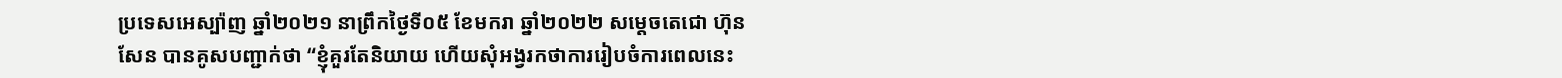ប្រទេសអេស្ប៉ាញ ឆ្នាំ២០២១ នាព្រឹកថ្ងៃទី០៥ ខែមករា ឆ្នាំ២០២២ សម្ដេចតេជោ ហ៊ុន សែន បានគូសបញ្ជាក់ថា “ខ្ញុំគួរតែនិយាយ ហើយសុំអង្វរកថាការរៀបចំការពេលនេះ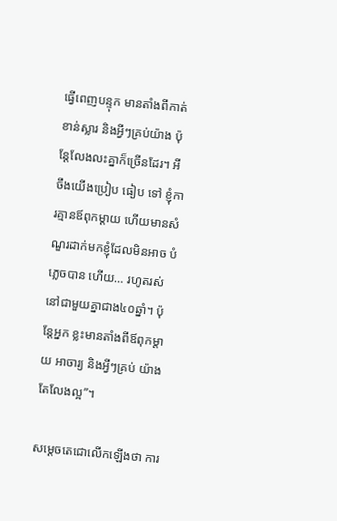ធ្វើពេញបន្ទុក មានតាំងពីកាត់ខាន់ស្លារ និងអ្វីៗគ្រប់យ៉ាង ប៉ុន្តែលែងលះគ្នាក៏ច្រើនដែរ។ អីចឹងយើងប្រៀប ធៀប ទៅ ខ្ញុំការគ្មានឪពុកម្តាយ ហើយមានសំណួរដាក់មកខ្ញុំដែលមិនអាច បំភ្លេចបាន ហើយ… រហូតរស់នៅជាមួយគ្នាជាង៤០ឆ្នាំ។ ប៉ុន្តែអ្នក ខ្លះមានតាំងពីឪពុកម្តាយ អាចារ្យ និងអ្វីៗគ្រប់ យ៉ាង តែលែងល្អ”។

សម្តេចតេជោលើកឡើងថា ការ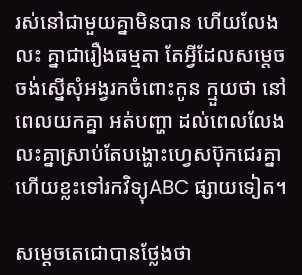រស់នៅជាមួយគ្នាមិនបាន ហើយលែង លះ គ្នាជារឿងធម្មតា តែអ្វីដែលសម្ដេចចង់ស្នើសុំអង្វរកចំពោះកូន ក្មួយថា នៅពេលយកគ្នា អត់បញ្ហា ដល់ពេលលែង លះគ្នាស្រាប់តែបង្ហោះហ្វេសប៊ុកជេរគ្នា ហើយខ្លះទៅរកវិទ្យុABC ផ្សាយទៀត។

សម្តេចតេជោបានថ្លែងថា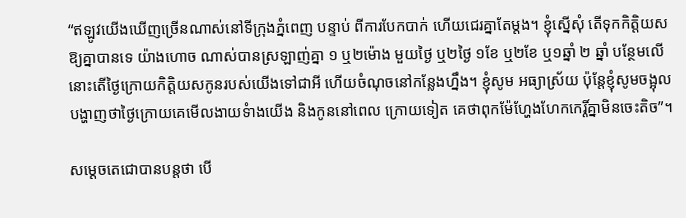“ឥឡូវយើងឃើញច្រើនណាស់នៅទីក្រុងភ្នំពេញ បន្ទាប់ ពីការបែកបាក់ ហើយជេរគ្នាតែម្តង។ ខ្ញុំស្នើសុំ តើទុកកិត្តិយសឱ្យគ្នាបានទេ យ៉ាងហោច ណាស់បានស្រឡាញ់គ្នា ១ ឬ២ម៉ោង មួយថ្ងៃ ឬ២ថ្ងៃ ១ខែ ឬ២ខែ ឬ១ឆ្នាំ ២ ឆ្នាំ បន្ថែមលើ នោះតើថ្ងៃក្រោយកិត្តិយសកូនរបស់យើងទៅជាអី ហើយចំណុចនៅកន្លែងហ្នឹង។ ខ្ញុំសូម អធ្យាស្រ័យ ប៉ុន្តែខ្ញុំសូមចង្អុលបង្ហាញថាថ្ងៃក្រោយគេមើលងាយទំាងយើង និងកូននៅពេល ក្រោយទៀត គេថាពុកម៉ែហ្ហែងហែកកេរ្តិ៍គ្នាមិនចេះតិច”។

សម្ដេចតេជោបានបន្ដថា បើ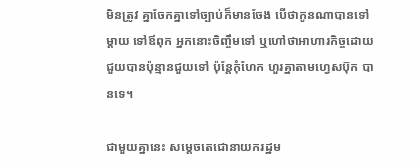មិនត្រូវ គ្នាចែកគ្នាទៅច្បាប់ក៏មានចែង បើថាកូនណាបានទៅម្តាយ ទៅឪពុក អ្នកនោះចិញ្ចឹមទៅ ឬហៅថាអាហារកិច្ចដោយជួយបានប៉ុន្មានជួយទៅ ប៉ុន្តែកុំហែក ហួរគ្នាតាមហ្វេសប៊ុក បានទេ។

ជាមួយគ្នានេះ សម្ដេចតេជោនាយករដ្ឋម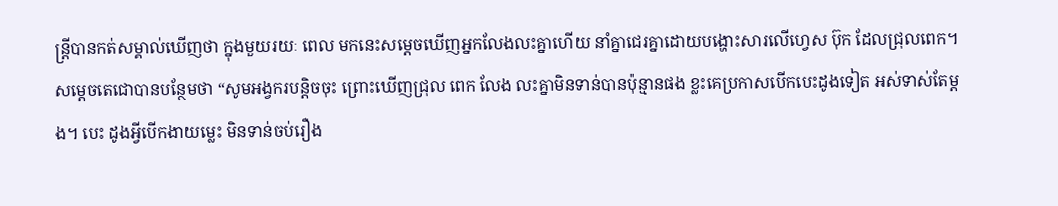ន្រ្ដីបានកត់សម្គាល់ឃើញថា ក្នុងមួយរយៈ ពេល មកនេះសម្តេចឃើញអ្នកលែងលះគ្នាហើយ នាំគ្នាជេរគ្នាដោយបង្ហោះសារលើហ្វេស ប៊ុក ដែលជ្រុលពេក។ សម្តេចតេជោបានបន្ថែមថា “សូមអង្វករបន្តិចចុះ ព្រោះឃើញជ្រុល ពេក លែង លះគ្នាមិនទាន់បានប៉ុន្មានផង ខ្លះគេប្រកាសបើកបេះដូងទៀត អស់ទាស់តែម្តង។ បេះ ដូងអ្វីបើកងាយម្លេះ មិនទាន់ចប់រឿង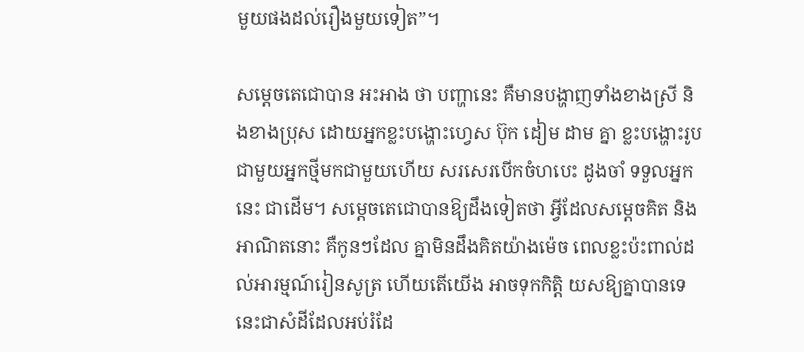មួយផងដល់រឿងមួយទៀត”។

សម្តេចតេជោបាន អះអាង ថា បញ្ហានេះ គឺមានបង្ហាញទាំងខាងស្រី និងខាងប្រុស ដោយអ្នកខ្លះបង្ហោះហ្វេស ប៊ុក ដៀម ដាម គ្នា ខ្លះបង្ហោះរូបជាមួយអ្នកថ្មីមកជាមួយហើយ សរសេរបើកចំហបេះ ដូងចាំ ទទួលអ្នកនេះ ជាដើម។ សម្ដេចតេជោបានឱ្យដឹងទៀតថា អ្វីដែលសម្តេចគិត និងអាណិតនោះ គឺកូនៗដែល គ្នាមិនដឹងគិតយ៉ាងម៉េច ពេលខ្លះប៉ះពាល់ដល់អារម្មណ៍រៀនសូត្រ ហើយតើយើង អាចទុកកិត្តិ យសឱ្យគ្នាបានទេ នេះជាសំដីដែលអប់រំដែ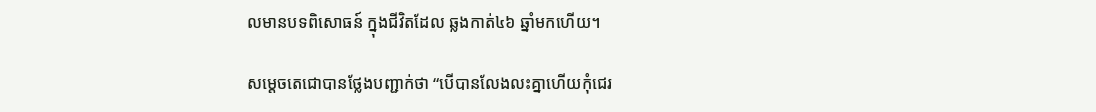លមានបទពិសោធន៍ ក្នុងជីវិតដែល ឆ្លងកាត់៤៦ ឆ្នាំមកហើយ។

សម្តេចតេជោបានថ្លែងបញ្ជាក់ថា “បើបានលែងលះគ្នាហើយកុំជេរ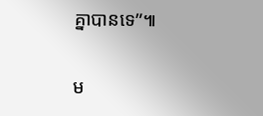គ្នាបានទេ”៕

ម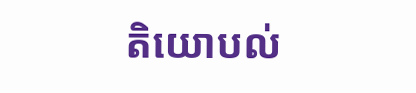តិយោបល់